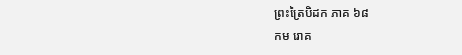ព្រះត្រៃបិដក ភាគ ៦៨
កម រោគ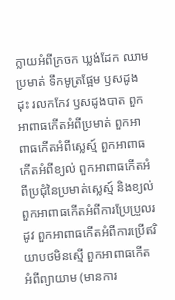ក្លាយអំពីក្រចក ឃ្លង់ដែក ឈាម ប្រមាត់ ទឹកមូត្រផ្អែម ឫសដូងដុះ រលកកែវ ឫសដូងបាត ពួកអាពាធកើតអំពីប្រមាត់ ពួកអាពាធកើតអំពីស្លេស្ម៍ ពួកអាពាធកើតអំពីខ្យល់ ពួកអាពាធកើតអំពីប្រជុំនៃប្រមាត់ស្លេស្ម៍ និងខ្យល់ ពួកអាពាធកើតអំពីការប្រែប្រួលរដូវ ពួកអាពាធកើតអំពីការប្រើឥរិយាបថមិនស្មើ ពួកអាពាធកើតអំពីព្យាយាម (មានការ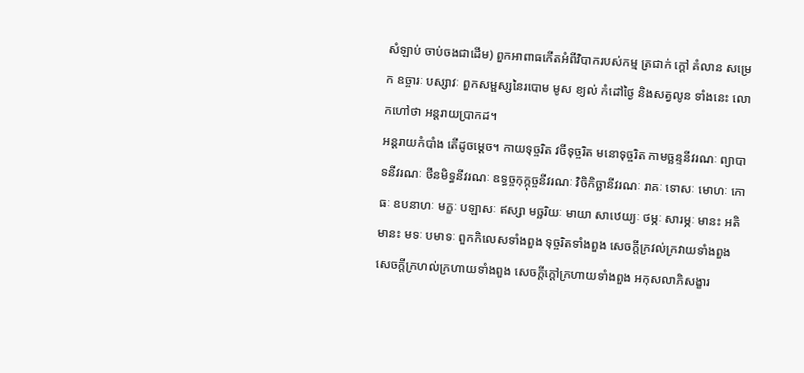សំឡាប់ ចាប់ចងជាដើម) ពួកអាពាធកើតអំពីវិបាករបស់កម្ម ត្រជាក់ ក្តៅ គំលាន សម្រេក ឧច្ចារៈ បស្សាវៈ ពួកសម្ផស្សនៃរបោម មូស ខ្យល់ កំដៅថ្ងៃ និងសត្វលូន ទាំងនេះ លោកហៅថា អន្ដរាយប្រាកដ។
អន្ដរាយកំបាំង តើដូចម្ដេច។ កាយទុច្ចរិត វចីទុច្ចរិត មនោទុច្ចរិត កាមច្ឆន្ទនីវរណៈ ព្យាបាទនីវរណៈ ថីនមិទ្ធនីវរណៈ ឧទ្ធច្ចកុក្កុច្ចនីវរណៈ វិចិកិច្ឆានីវរណៈ រាគៈ ទោសៈ មោហៈ កោធៈ ឧបនាហៈ មក្ខៈ បឡាសៈ ឥស្សា មច្ឆរិយៈ មាយា សាឋេយ្យៈ ថម្ភៈ សារម្ភៈ មានះ អតិមានះ មទៈ បមាទៈ ពួកកិលេសទាំងពួង ទុច្ចរិតទាំងពួង សេចក្តីក្រវល់ក្រវាយទាំងពួង សេចក្តីក្រហល់ក្រហាយទាំងពួង សេចក្តីក្តៅក្រហាយទាំងពួង អកុសលាភិសង្ខារ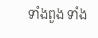ទាំងពួង ទាំង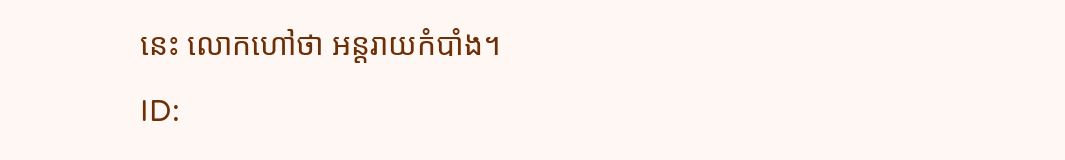នេះ លោកហៅថា អន្ដរាយកំបាំង។
ID: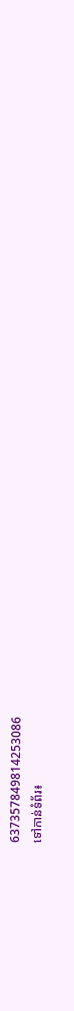637357849814253086
ទៅកាន់ទំព័រ៖